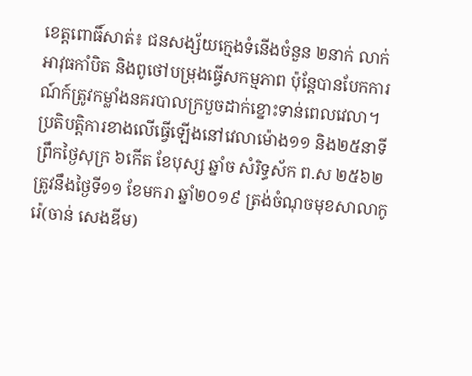ខេត្តពោធិ៍សាត់៖ ជនសង្ស័យក្មេងទំនើងចំនួន ២នាក់ លាក់អាវុធកាំបិត និងពូថៅបម្រុងធ្វើសកម្មភាព ប៉ុន្តែបានបែកការណ៍ក៍ត្រូវកម្លាំងនគរបាលក្របួចដាក់ខ្នោះទាន់ពេលវេលា។
ប្រតិបត្តិការខាងលើធ្វើឡើងនៅវេលាម៉ោង១១ និង២៥នាទី ព្រឹកថ្ងៃសុក្រ ៦កើត ខែបុស្ស ឆ្នាំច សំរិទ្ធស័ក ព.ស ២៥៦២ ត្រូវនឹងថ្ងៃទី១១ ខែមករា ឆ្នាំ២០១៩ ត្រង់ចំណុចមុខសាលាកូរ៉េ(ចាន់ សេងឌីម)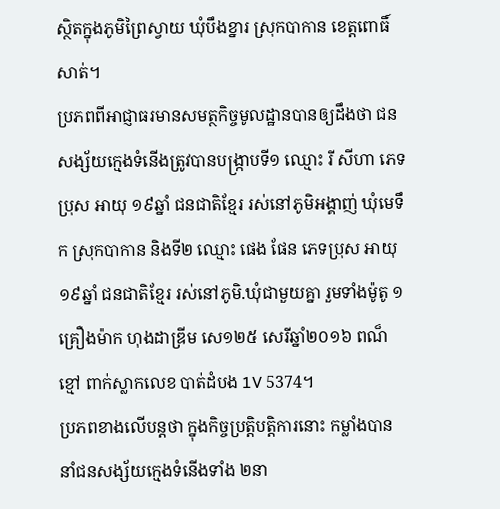ស្ថិតក្នុងភូមិព្រៃស្វាយ ឃុំបឹងខ្នារ ស្រុកបាកាន ខេត្តពោធិ៍សាត់។
ប្រភពពីអាជ្ញាធរមានសមត្ថកិច្ចមូលដ្ឋានបានឲ្យដឹងថា ជនសង្ស័យក្មេងទំនើងត្រូវបានបង្រ្កាបទី១ ឈ្មោះ រី សីហា ភេទប្រុស អាយុ ១៩ឆ្នាំ ជនជាតិខ្មែរ រស់នៅភូមិអង្គាញ់ ឃុំមេទឹក ស្រុកបាកាន និងទី២ ឈ្មោះ ផេង ផែន ភេទប្រុស អាយុ ១៩ឆ្នាំ ជនជាតិខ្មែរ រស់នៅភូមិ.ឃុំជាមួយគ្នា រួមទាំងម៉ូតូ ១គ្រឿងម៉ាក ហុងដាឌ្រីម សេ១២៥ សេរីឆ្នាំ២០១៦ ពណ៏ខ្មៅ ពាក់ស្លាកលេខ បាត់ដំបង 1V 5374។
ប្រភពខាងលើបន្តថា ក្នុងកិច្ចប្រត្តិបត្តិការនោះ កម្លាំងបាននាំជនសង្ស័យក្មេងទំនើងទាំង ២នា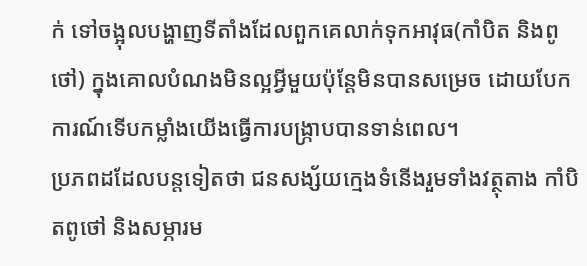ក់ ទៅចង្អុលបង្ហាញទីតាំងដែលពួកគេលាក់ទុកអាវុធ(កាំបិត និងពូថៅ) ក្នុងគោលបំណងមិនល្អអ្វីមួយប៉ុន្តែមិនបានសម្រេច ដោយបែកការណ៍ទើបកម្លាំងយើងធ្វើការបង្រ្កាបបានទាន់ពេល។
ប្រភពដដែលបន្តទៀតថា ជនសង្ស័យក្មេងទំនើងរួមទាំងវត្ថុតាង កាំបិតពូថៅ និងសម្ភារម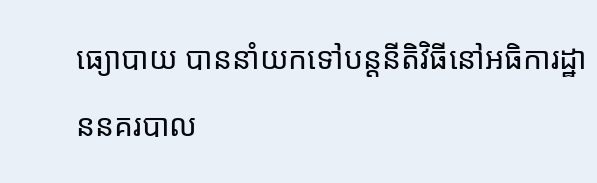ធ្យោបាយ បាននាំយកទៅបន្តនីតិវិធីនៅអធិការដ្ឋាននគរបាល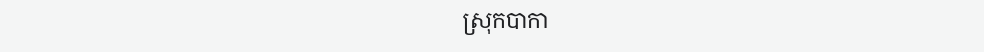ស្រុកបាកា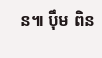ន៕ ប៉ឹម ពិន